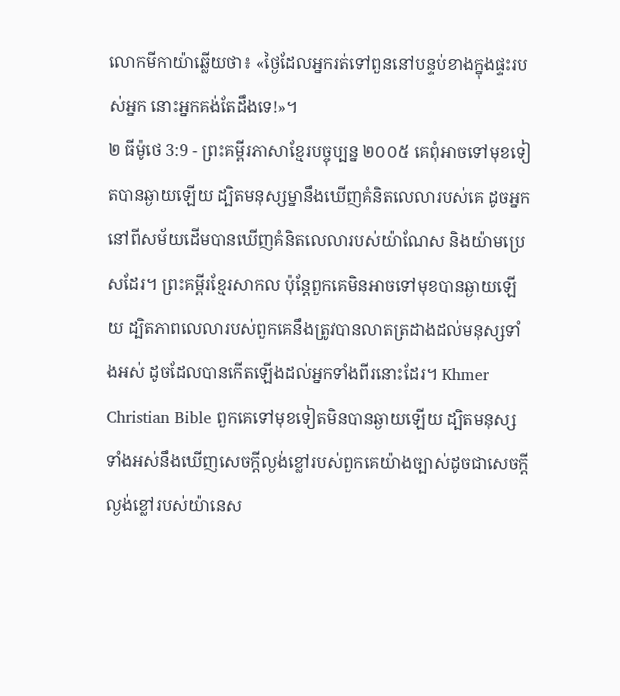លោកមីកាយ៉ាឆ្លើយថា៖ «ថ្ងៃដែលអ្នករត់ទៅពួននៅបន្ទប់ខាងក្នុងផ្ទះរបស់អ្នក នោះអ្នកគង់តែដឹងទេ!»។
២ ធីម៉ូថេ 3:9 - ព្រះគម្ពីរភាសាខ្មែរបច្ចុប្បន្ន ២០០៥ គេពុំអាចទៅមុខទៀតបានឆ្ងាយឡើយ ដ្បិតមនុស្សម្នានឹងឃើញគំនិតលេលារបស់គេ ដូចអ្នកនៅពីសម័យដើមបានឃើញគំនិតលេលារបស់យ៉ាណែស និងយ៉ាមប្រេសដែរ។ ព្រះគម្ពីរខ្មែរសាកល ប៉ុន្តែពួកគេមិនអាចទៅមុខបានឆ្ងាយឡើយ ដ្បិតភាពលេលារបស់ពួកគេនឹងត្រូវបានលាតត្រដាងដល់មនុស្សទាំងអស់ ដូចដែលបានកើតឡើងដល់អ្នកទាំងពីរនោះដែរ។ Khmer Christian Bible ពួកគេទៅមុខទៀតមិនបានឆ្ងាយឡើយ ដ្បិតមនុស្សទាំងអស់នឹងឃើញសេចក្ដីល្ងង់ខ្លៅរបស់ពួកគេយ៉ាងច្បាស់ដូចជាសេចក្ដីល្ងង់ខ្លៅរបស់យ៉ានេស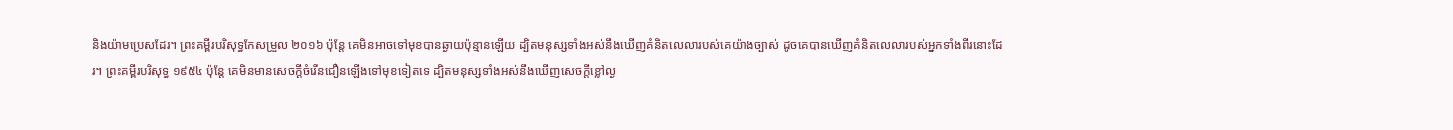និងយ៉ាមប្រេសដែរ។ ព្រះគម្ពីរបរិសុទ្ធកែសម្រួល ២០១៦ ប៉ុន្តែ គេមិនអាចទៅមុខបានឆ្ងាយប៉ុន្មានឡើយ ដ្បិតមនុស្សទាំងអស់នឹងឃើញគំនិតលេលារបស់គេយ៉ាងច្បាស់ ដូចគេបានឃើញគំនិតលេលារបស់អ្នកទាំងពីរនោះដែរ។ ព្រះគម្ពីរបរិសុទ្ធ ១៩៥៤ ប៉ុន្តែ គេមិនមានសេចក្ដីចំរើនជឿនឡើងទៅមុខទៀតទេ ដ្បិតមនុស្សទាំងអស់នឹងឃើញសេចក្ដីខ្លៅល្ង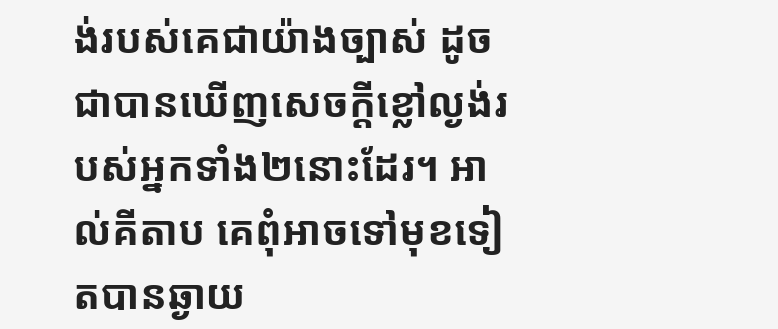ង់របស់គេជាយ៉ាងច្បាស់ ដូចជាបានឃើញសេចក្ដីខ្លៅល្ងង់របស់អ្នកទាំង២នោះដែរ។ អាល់គីតាប គេពុំអាចទៅមុខទៀតបានឆ្ងាយ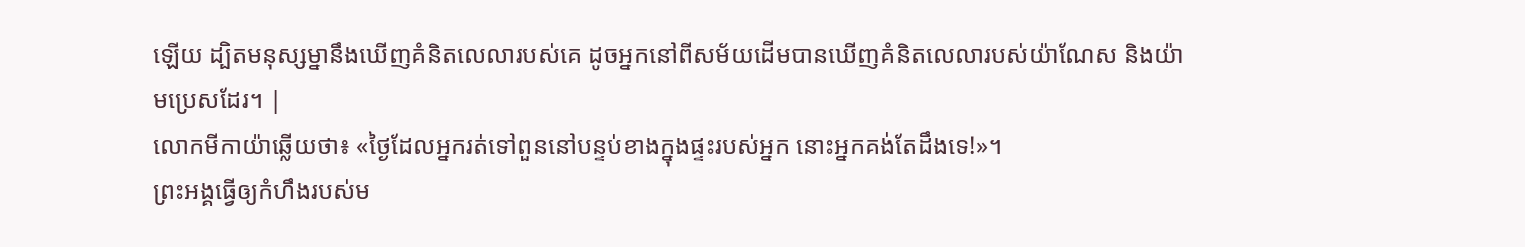ឡើយ ដ្បិតមនុស្សម្នានឹងឃើញគំនិតលេលារបស់គេ ដូចអ្នកនៅពីសម័យដើមបានឃើញគំនិតលេលារបស់យ៉ាណែស និងយ៉ាមប្រេសដែរ។ |
លោកមីកាយ៉ាឆ្លើយថា៖ «ថ្ងៃដែលអ្នករត់ទៅពួននៅបន្ទប់ខាងក្នុងផ្ទះរបស់អ្នក នោះអ្នកគង់តែដឹងទេ!»។
ព្រះអង្គធ្វើឲ្យកំហឹងរបស់ម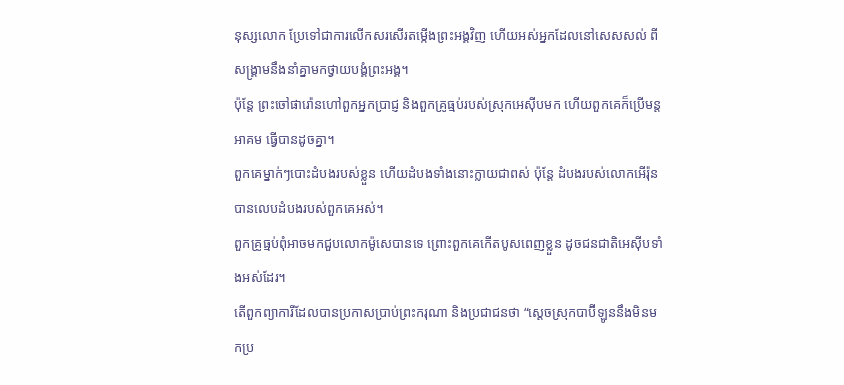នុស្សលោក ប្រែទៅជាការលើកសរសើរតម្កើងព្រះអង្គវិញ ហើយអស់អ្នកដែលនៅសេសសល់ ពីសង្គ្រាមនឹងនាំគ្នាមកថ្វាយបង្គំព្រះអង្គ។
ប៉ុន្តែ ព្រះចៅផារ៉ោនហៅពួកអ្នកប្រាជ្ញ និងពួកគ្រូធ្មប់របស់ស្រុកអេស៊ីបមក ហើយពួកគេក៏ប្រើមន្តអាគម ធ្វើបានដូចគ្នា។
ពួកគេម្នាក់ៗបោះដំបងរបស់ខ្លួន ហើយដំបងទាំងនោះក្លាយជាពស់ ប៉ុន្តែ ដំបងរបស់លោកអើរ៉ុនបានលេបដំបងរបស់ពួកគេអស់។
ពួកគ្រូធ្មប់ពុំអាចមកជួបលោកម៉ូសេបានទេ ព្រោះពួកគេកើតបូសពេញខ្លួន ដូចជនជាតិអេស៊ីបទាំងអស់ដែរ។
តើពួកព្យាការីដែលបានប្រកាសប្រាប់ព្រះករុណា និងប្រជាជនថា “ស្ដេចស្រុកបាប៊ីឡូននឹងមិនមកប្រ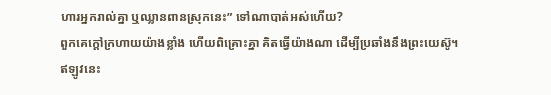ហារអ្នករាល់គ្នា ឬឈ្លានពានស្រុកនេះ” ទៅណាបាត់អស់ហើយ?
ពួកគេក្ដៅក្រហាយយ៉ាងខ្លាំង ហើយពិគ្រោះគ្នា គិតធ្វើយ៉ាងណា ដើម្បីប្រឆាំងនឹងព្រះយេស៊ូ។
ឥឡូវនេះ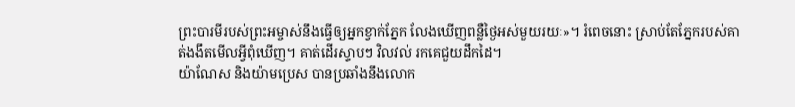ព្រះបារមីរបស់ព្រះអម្ចាស់នឹងធ្វើឲ្យអ្នកខ្វាក់ភ្នែក លែងឃើញពន្លឺថ្ងៃអស់មួយរយៈ»។ រំពេចនោះ ស្រាប់តែភ្នែករបស់គាត់ងងឹតមើលអ្វីពុំឃើញ។ គាត់ដើរស្ទាបៗ វិលវល់ រកគេជួយដឹកដៃ។
យ៉ាណែស និងយ៉ាមប្រេស បានប្រឆាំងនឹងលោក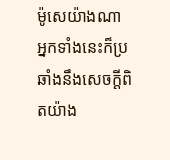ម៉ូសេយ៉ាងណា អ្នកទាំងនេះក៏ប្រឆាំងនឹងសេចក្ដីពិតយ៉ាង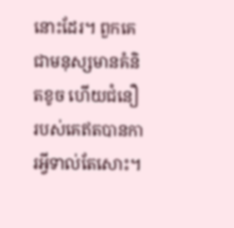នោះដែរ។ ពួកគេជាមនុស្សមានគំនិតខូច ហើយជំនឿរបស់គេឥតបានការអ្វីទាល់តែសោះ។